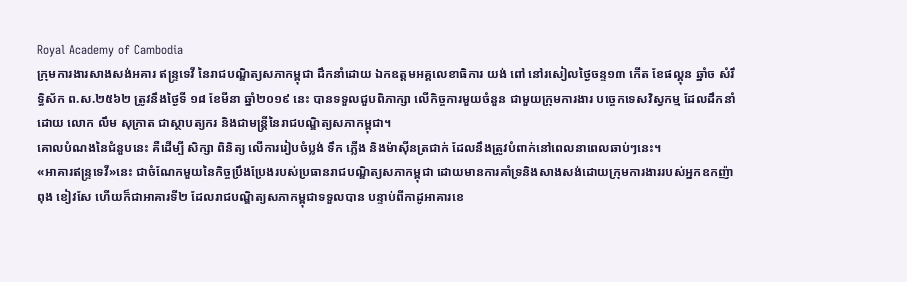Royal Academy of Cambodia
ក្រុមការងារសាងសង់អគារ ឥន្ទ្រទេវី នៃរាជបណ្ឌិត្យសភាកម្ពុជា ដឹកនាំដោយ ឯកឧត្តមអគ្គលេខាធិការ យង់ ពៅ នៅរសៀលថ្ងៃចន្ទ១៣ កើត ខែផល្គុន ឆ្នាំច សំរឹទ្ធិស័ក ព.ស.២៥៦២ ត្រូវនឹងថ្ងៃទី ១៨ ខែមីនា ឆ្នាំ២០១៩ នេះ បានទទួលជួបពិភាក្សា លើកិច្ចការមួយចំនួន ជាមួយក្រុមការងារ បច្ចេកទេសវិស្វកម្ម ដែលដឹកនាំដោយ លោក លឹម សុក្រាត ជាស្ថាបត្យករ និងជាមន្ត្រីនៃរាជបណ្ឌិត្យសភាកម្ពុជា។
គោលបំណងនៃជំនួបនេះ គឺដើម្បី សិក្សា ពិនិត្យ លើការរៀបចំប្លង់ ទឹក ភ្លើង និងម៉ាស៊ីនត្រជាក់ ដែលនឹងត្រូវបំពាក់នៅពេលនាពេលឆាប់ៗនេះ។
«អាគារឥន្ទ្រទេវី»នេះ ជាចំណែកមួយនៃកិច្ចប្រឹងប្រែងរបស់ប្រធានរាជបណ្ឌិត្យសភាកម្ពុជា ដោយមានការគាំទ្រនិងសាងសង់ដោយក្រុមការងាររបស់អ្នកឧកញ៉ា ពុង ខៀវសែ ហើយក៏ជាអាគារទី២ ដែលរាជបណ្ឌិត្យសភាកម្ពុជាទទួលបាន បន្ទាប់ពីកាដូអាគារខេ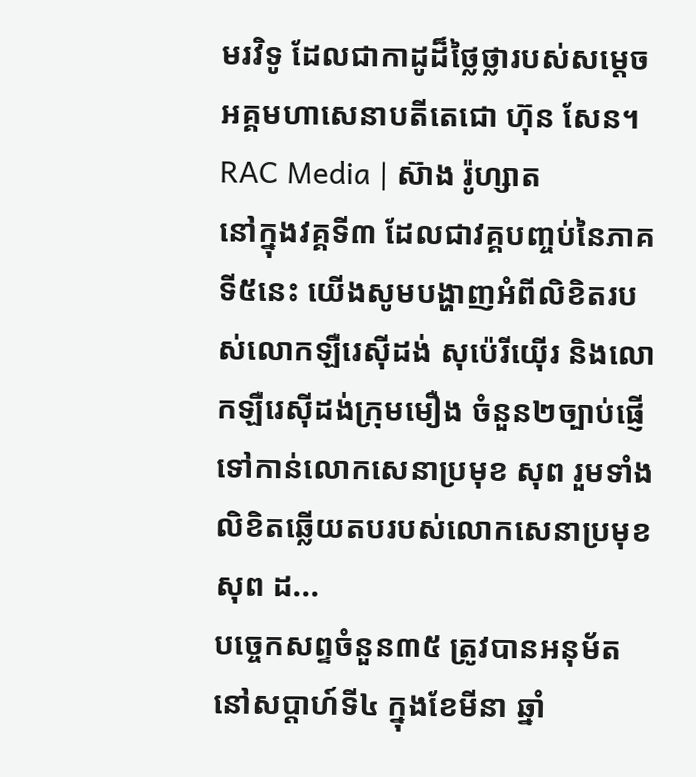មរវិទូ ដែលជាកាដូដ៏ថ្លៃថ្លារបស់សម្តេចអគ្គមហាសេនាបតីតេជោ ហ៊ុន សែន។
RAC Media | ស៊ាង រ៉ូហ្សាត
នៅក្នុងវគ្គទី៣ ដែលជាវគ្គបញ្ចប់នៃភាគទី៥នេះ យើងសូមបង្ហាញអំពីលិខិតរបស់លោកឡឺរេស៊ីដង់ សុប៉េរីយ៉ើរ និងលោកឡឺរេស៊ីដង់ក្រុមមឿង ចំនួន២ច្បាប់ផ្ញើទៅកាន់លោកសេនាប្រមុខ សុព រួមទាំងលិខិតឆ្លើយតបរបស់លោកសេនាប្រមុខ សុព ដ...
បច្ចេកសព្ទចំនួន៣៥ ត្រូវបានអនុម័ត នៅសប្តាហ៍ទី៤ ក្នុងខែមីនា ឆ្នាំ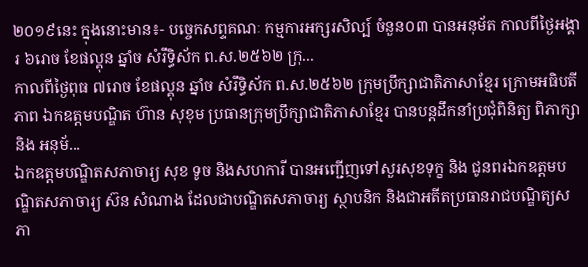២០១៩នេះ ក្នុងនោះមាន៖- បច្ចេកសព្ទគណៈ កម្មការអក្សរសិល្ប៍ ចំនួន០៣ បានអនុម័ត កាលពីថ្ងៃអង្គារ ៦រោច ខែផល្គុន ឆ្នាំច សំរឹទ្ធិស័ក ព.ស.២៥៦២ ក្រុ...
កាលពីថ្ងៃពុធ ៧រោច ខែផល្គុន ឆ្នាំច សំរឹទ្ធិស័ក ព.ស.២៥៦២ ក្រុមប្រឹក្សាជាតិភាសាខ្មែរ ក្រោមអធិបតីភាព ឯកឧត្តមបណ្ឌិត ហ៊ាន សុខុម ប្រធានក្រុមប្រឹក្សាជាតិភាសាខ្មែរ បានបន្តដឹកនាំប្រជុំពិនិត្យ ពិភាក្សា និង អនុម័...
ឯកឧត្តមបណ្ឌិតសភាចារ្យ សុខ ទូច និងសហការី បានអញ្ជើញទៅសួរសុខទុក្ខ និង ជូនពរឯកឧត្តមបណ្ឌិតសភាចារ្យ ស៊ន សំណាង ដែលជាបណ្ឌិតសភាចារ្យ ស្ថាបនិក និងជាអតីតប្រធានរាជបណ្ឌិត្យសភា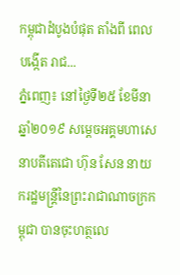កម្ពុជាដំបូងបំផុត តាំងពី ពេលបង្កើត រាជ...
ភ្នំពេញ៖ នៅថ្ងៃទី២៥ ខែមីនា ឆ្នាំ២០១៩ សម្ដេចអគ្គមហាសេនាបតីតេជោ ហ៊ុន សែន នាយករដ្ឋមន្ត្រីនៃព្រះរាជាណាចក្រកម្ពុជា បានចុះហត្ថលេ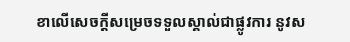ខាលើសេចក្តីសម្រេចទទួលស្គាល់ជាផ្លូវការ នូវស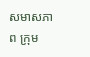សមាសភាព ក្រុម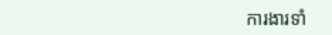ការងារទាំ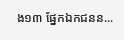ង១៣ ផ្នែកឯកជនន...